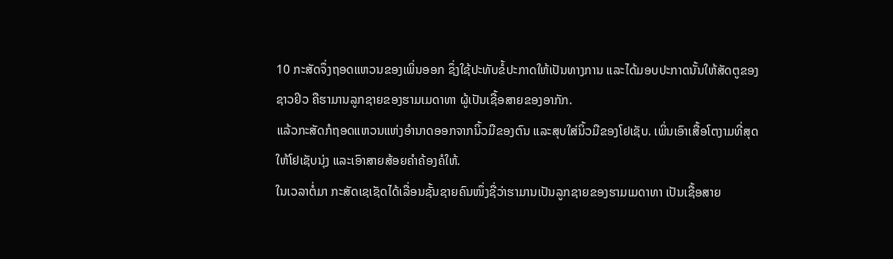10 ກະສັດຈຶ່ງຖອດແຫວນຂອງເພິ່ນອອກ ຊຶ່ງໃຊ້ປະທັບຂໍ້ປະກາດໃຫ້ເປັນທາງການ ແລະໄດ້ມອບປະກາດນັ້ນໃຫ້ສັດຕູຂອງຊາວຢິວ ຄືຮາມານລູກຊາຍຂອງຮາມເມດາທາ ຜູ້ເປັນເຊື້ອສາຍຂອງອາກັກ.
ແລ້ວກະສັດກໍຖອດແຫວນແຫ່ງອຳນາດອອກຈາກນິ້ວມືຂອງຕົນ ແລະສຸບໃສ່ນິ້ວມືຂອງໂຢເຊັບ. ເພິ່ນເອົາເສື້ອໂຕງາມທີ່ສຸດໃຫ້ໂຢເຊັບນຸ່ງ ແລະເອົາສາຍສ້ອຍຄຳຄ້ອງຄໍໃຫ້.
ໃນເວລາຕໍ່ມາ ກະສັດເຊເຊັດໄດ້ເລື່ອນຊັ້ນຊາຍຄົນໜຶ່ງຊື່ວ່າຮາມານເປັນລູກຊາຍຂອງຮາມເມດາທາ ເປັນເຊື້ອສາຍ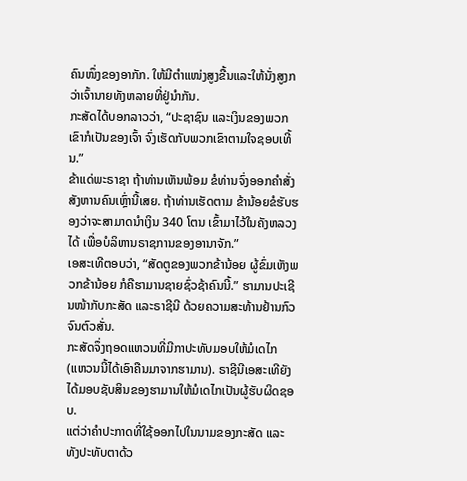ຄົນໜຶ່ງຂອງອາກັກ. ໃຫ້ມີຕຳແໜ່ງສູງຂື້ນແລະໃຫ້ນັ່ງສູງກວ່າເຈົ້ານາຍທັງຫລາຍທີ່ຢູ່ນຳກັນ.
ກະສັດໄດ້ບອກລາວວ່າ, “ປະຊາຊົນ ແລະເງິນຂອງພວກເຂົາກໍເປັນຂອງເຈົ້າ ຈົ່ງເຮັດກັບພວກເຂົາຕາມໃຈຊອບເທີ້ນ.”
ຂ້າແດ່ພະຣາຊາ ຖ້າທ່ານເຫັນພ້ອມ ຂໍທ່ານຈົ່ງອອກຄຳສັ່ງສັງຫານຄົນເຫຼົ່ານີ້ເສຍ. ຖ້າທ່ານເຮັດຕາມ ຂ້ານ້ອຍຂໍຮັບຮອງວ່າຈະສາມາດນຳເງິນ 340 ໂຕນ ເຂົ້າມາໄວ້ໃນຄັງຫລວງໄດ້ ເພື່ອບໍລິຫານຣາຊການຂອງອານາຈັກ.”
ເອສະເທີຕອບວ່າ, “ສັດຕູຂອງພວກຂ້ານ້ອຍ ຜູ້ຂົ່ມເຫັງພວກຂ້ານ້ອຍ ກໍຄືຮາມານຊາຍຊົ່ວຊ້າຄົນນີ້.” ຮາມານປະເຊີນໜ້າກັບກະສັດ ແລະຣາຊີນີ ດ້ວຍຄວາມສະທ້ານຢ້ານກົວຈົນຕົວສັ່ນ.
ກະສັດຈຶ່ງຖອດແຫວນທີ່ມີກາປະທັບມອບໃຫ້ມໍເດໄກ (ແຫວນນີ້ໄດ້ເອົາຄືນມາຈາກຮາມານ). ຣາຊີນີເອສະເທີຍັງໄດ້ມອບຊັບສິນຂອງຮາມານໃຫ້ມໍເດໄກເປັນຜູ້ຮັບຜິດຊອບ.
ແຕ່ວ່າຄຳປະກາດທີ່ໃຊ້ອອກໄປໃນນາມຂອງກະສັດ ແລະທັງປະທັບຕາດ້ວ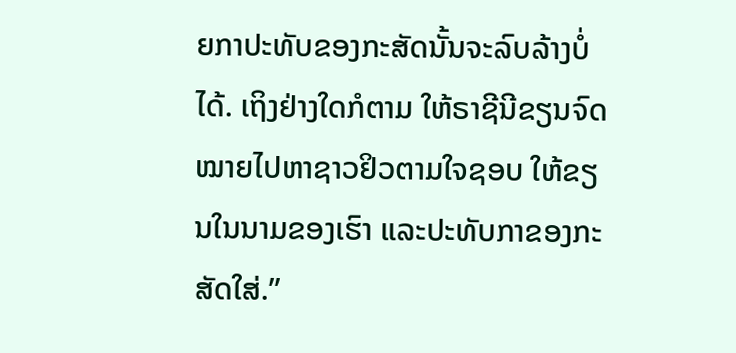ຍກາປະທັບຂອງກະສັດນັ້ນຈະລົບລ້າງບໍ່ໄດ້. ເຖິງຢ່າງໃດກໍຕາມ ໃຫ້ຣາຊີນີຂຽນຈົດໝາຍໄປຫາຊາວຢິວຕາມໃຈຊອບ ໃຫ້ຂຽນໃນນາມຂອງເຮົາ ແລະປະທັບກາຂອງກະສັດໃສ່.”